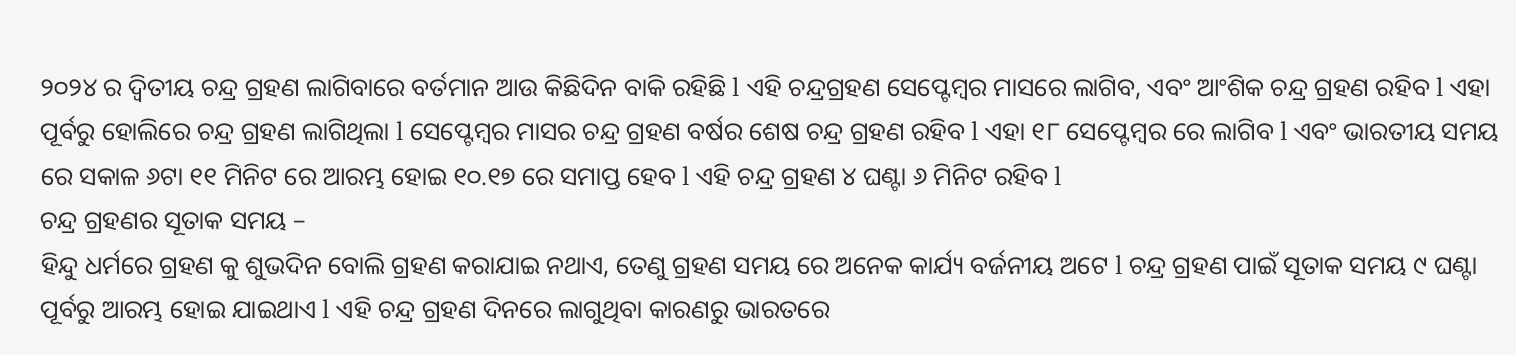୨୦୨୪ ର ଦ୍ଵିତୀୟ ଚନ୍ଦ୍ର ଗ୍ରହଣ ଲାଗିବାରେ ବର୍ତମାନ ଆଉ କିଛିଦିନ ବାକି ରହିଛି l ଏହି ଚନ୍ଦ୍ରଗ୍ରହଣ ସେପ୍ଟେମ୍ବର ମାସରେ ଲାଗିବ, ଏବଂ ଆଂଶିକ ଚନ୍ଦ୍ର ଗ୍ରହଣ ରହିବ l ଏହା ପୂର୍ବରୁ ହୋଲିରେ ଚନ୍ଦ୍ର ଗ୍ରହଣ ଲାଗିଥିଲା l ସେପ୍ଟେମ୍ବର ମାସର ଚନ୍ଦ୍ର ଗ୍ରହଣ ବର୍ଷର ଶେଷ ଚନ୍ଦ୍ର ଗ୍ରହଣ ରହିବ l ଏହା ୧୮ ସେପ୍ଟେମ୍ବର ରେ ଲାଗିବ l ଏବଂ ଭାରତୀୟ ସମୟ ରେ ସକାଳ ୬ଟା ୧୧ ମିନିଟ ରେ ଆରମ୍ଭ ହୋଇ ୧୦.୧୭ ରେ ସମାପ୍ତ ହେବ l ଏହି ଚନ୍ଦ୍ର ଗ୍ରହଣ ୪ ଘଣ୍ଟା ୬ ମିନିଟ ରହିବ l
ଚନ୍ଦ୍ର ଗ୍ରହଣର ସୂତାକ ସମୟ –
ହିନ୍ଦୁ ଧର୍ମରେ ଗ୍ରହଣ କୁ ଶୁଭଦିନ ବୋଲି ଗ୍ରହଣ କରାଯାଇ ନଥାଏ, ତେଣୁ ଗ୍ରହଣ ସମୟ ରେ ଅନେକ କାର୍ଯ୍ୟ ବର୍ଜନୀୟ ଅଟେ l ଚନ୍ଦ୍ର ଗ୍ରହଣ ପାଇଁ ସୂତାକ ସମୟ ୯ ଘଣ୍ଟା ପୂର୍ବରୁ ଆରମ୍ଭ ହୋଇ ଯାଇଥାଏ l ଏହି ଚନ୍ଦ୍ର ଗ୍ରହଣ ଦିନରେ ଲାଗୁଥିବା କାରଣରୁ ଭାରତରେ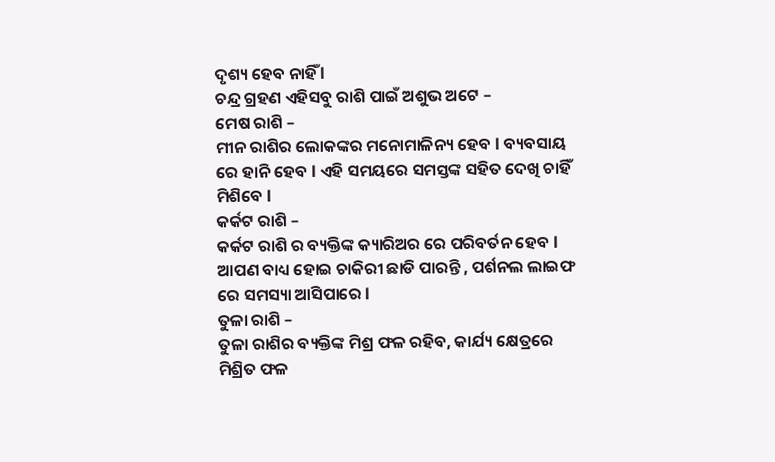ଦୃଶ୍ୟ ହେବ ନାହିଁ l
ଚନ୍ଦ୍ର ଗ୍ରହଣ ଏହିସବୁ ରାଶି ପାଇଁ ଅଶୁଭ ଅଟେ –
ମେଷ ରାଶି –
ମୀନ ରାଶିର ଲୋକଙ୍କର ମନୋମାଳିନ୍ୟ ହେବ l ବ୍ୟବସାୟ ରେ ହାନି ହେବ l ଏହି ସମୟରେ ସମସ୍ତଙ୍କ ସହିତ ଦେଖି ଚାହିଁ ମିଶିବେ l
କର୍କଟ ରାଶି –
କର୍କଟ ରାଶି ର ବ୍ୟକ୍ତିଙ୍କ କ୍ୟାରିଅର ରେ ପରିବର୍ତନ ହେବ l ଆପଣ ବାଧ୍ୟ ହୋଇ ଚାକିରୀ ଛାଡି ପାରନ୍ତି , ପର୍ଶନଲ ଲାଇଫ ରେ ସମସ୍ୟା ଆସିପାରେ l
ତୁଳା ରାଶି –
ତୁଳା ରାଶିର ବ୍ୟକ୍ତିଙ୍କ ମିଶ୍ର ଫଳ ରହିବ, କାର୍ଯ୍ୟ କ୍ଷେତ୍ରରେ ମିଶ୍ରିତ ଫଳ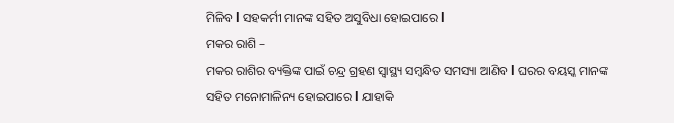ମିଳିବ l ସହକର୍ମୀ ମାନଙ୍କ ସହିତ ଅସୁବିଧା ହୋଇପାରେ l
ମକର ରାଶି –
ମକର ରାଶିର ବ୍ୟକ୍ତିଙ୍କ ପାଇଁ ଚନ୍ଦ୍ର ଗ୍ରହଣ ସ୍ୱାସ୍ଥ୍ୟ ସମ୍ବନ୍ଧିତ ସମସ୍ୟା ଆଣିବ l ଘରର ବୟସ୍କ ମାନଙ୍କ ସହିତ ମନୋମାଳିନ୍ୟ ହୋଇପାରେ l ଯାହାକି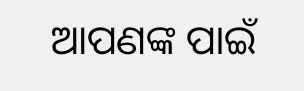ଆପଣଙ୍କ ପାଇଁ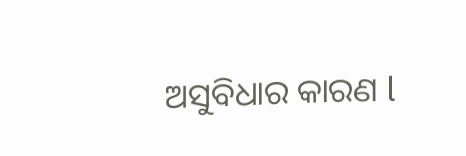ଅସୁବିଧାର କାରଣ l